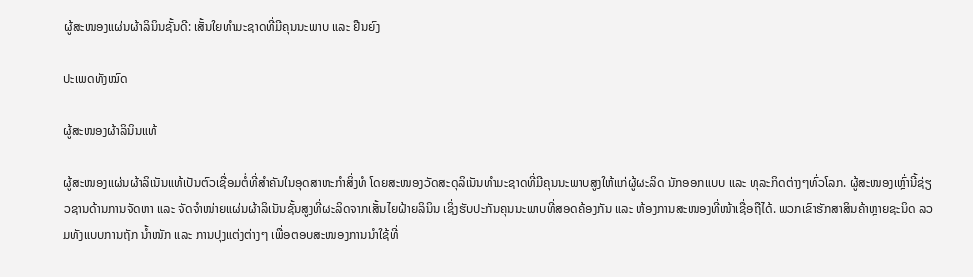ຜູ້ສະໜອງແຜ່ນຜ້າລິນິນຊັ້ນດີ: ເສັ້ນໃຍທຳມະຊາດທີ່ມີຄຸນນະພາບ ແລະ ຢືນຍົງ

ປະເພດທັງໝົດ

ຜູ້ສະໜອງຜ້າລິນິນແທ້

ຜູ້ສະໜອງແຜ່ນຜ້າລິເນັນແທ້ເປັນຕົວເຊື່ອມຕໍ່ທີ່ສຳຄັນໃນອຸດສາຫະກໍາສິ່ງທໍ ໂດຍສະໜອງວັດສະດຸລິເນັນທຳມະຊາດທີ່ມີຄຸນນະພາບສູງໃຫ້ແກ່ຜູ້ຜະລິດ ນັກອອກແບບ ແລະ ທຸລະກິດຕ່າງໆທົ່ວໂລກ. ຜູ້ສະໜອງເຫຼົ່ານີ້ຊ່ຽວຊານດ້ານການຈັດຫາ ແລະ ຈັດຈໍາໜ່າຍແຜ່ນຜ້າລິເນັນຊັ້ນສູງທີ່ຜະລິດຈາກເສັ້ນໄຍຝ້າຍລິນິນ ເຊິ່ງຮັບປະກັນຄຸນນະພາບທີ່ສອດຄ້ອງກັນ ແລະ ຫ້ອງການສະໜອງທີ່ໜ້າເຊື່ອຖືໄດ້. ພວກເຂົາຮັກສາສິນຄ້າຫຼາຍຊະນິດ ລວມທັງແບບການຖັກ ນ້ຳໜັກ ແລະ ການປຸງແຕ່ງຕ່າງໆ ເພື່ອຕອບສະໜອງການນຳໃຊ້ທີ່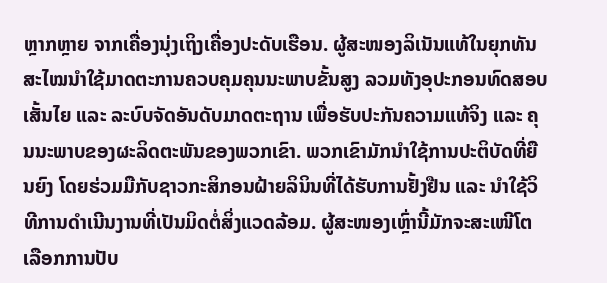ຫຼາກຫຼາຍ ຈາກເຄື່ອງນຸ່ງເຖິງເຄື່ອງປະດັບເຮືອນ. ຜູ້ສະໜອງລິເນັນແທ້ໃນຍຸກທັນສະໄໝນຳໃຊ້ມາດຕະການຄວບຄຸມຄຸນນະພາບຂັ້ນສູງ ລວມທັງອຸປະກອນທົດສອບເສັ້ນໄຍ ແລະ ລະບົບຈັດອັນດັບມາດຕະຖານ ເພື່ອຮັບປະກັນຄວາມແທ້ຈິງ ແລະ ຄຸນນະພາບຂອງຜະລິດຕະພັນຂອງພວກເຂົາ. ພວກເຂົາມັກນຳໃຊ້ການປະຕິບັດທີ່ຍືນຍົງ ໂດຍຮ່ວມມືກັບຊາວກະສິກອນຝ້າຍລິນິນທີ່ໄດ້ຮັບການຢັ້ງຢືນ ແລະ ນຳໃຊ້ວິທີການດຳເນີນງານທີ່ເປັນມິດຕໍ່ສິ່ງແວດລ້ອມ. ຜູ້ສະໜອງເຫຼົ່ານີ້ມັກຈະສະເໜີໂຕເລືອກການປັບ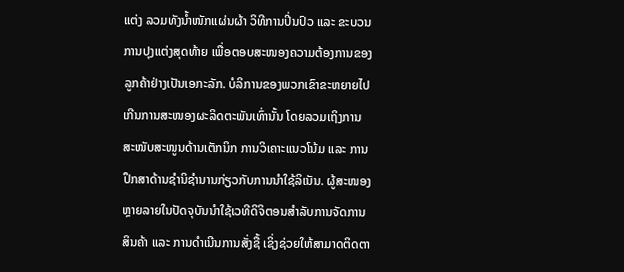ແຕ່ງ ລວມທັງນ້ຳໜັກແຜ່ນຜ້າ ວິທີການປິ່ນປົວ ແລະ ຂະບວນການປຸງແຕ່ງສຸດທ້າຍ ເພື່ອຕອບສະໜອງຄວາມຕ້ອງການຂອງລູກຄ້າຢ່າງເປັນເອກະລັກ. ບໍລິການຂອງພວກເຂົາຂະຫຍາຍໄປເກີນການສະໜອງຜະລິດຕະພັນເທົ່ານັ້ນ ໂດຍລວມເຖິງການສະໜັບສະໜູນດ້ານເຕັກນິກ ການວິເຄາະແນວໂນ້ມ ແລະ ການປຶກສາດ້ານຊໍານິຊໍານານກ່ຽວກັບການນຳໃຊ້ລິເນັນ. ຜູ້ສະໜອງຫຼາຍລາຍໃນປັດຈຸບັນນຳໃຊ້ເວທີດິຈິຕອນສຳລັບການຈັດການສິນຄ້າ ແລະ ການດຳເນີນການສັ່ງຊື້ ເຊິ່ງຊ່ວຍໃຫ້ສາມາດຕິດຕາ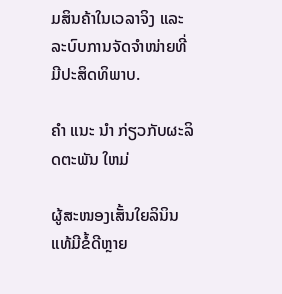ມສິນຄ້າໃນເວລາຈິງ ແລະ ລະບົບການຈັດຈຳໜ່າຍທີ່ມີປະສິດທິພາບ.

ຄໍາ ແນະ ນໍາ ກ່ຽວກັບຜະລິດຕະພັນ ໃຫມ່

ຜູ້ສະໜອງເສັ້ນໃຍລິນິນແທ້ມີຂໍ້ດີຫຼາຍ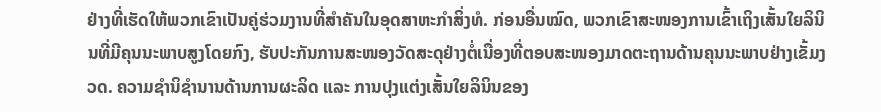ຢ່າງທີ່ເຮັດໃຫ້ພວກເຂົາເປັນຄູ່ຮ່ວມງານທີ່ສຳຄັນໃນອຸດສາຫະກໍາສິ່ງທໍ. ກ່ອນອື່ນໝົດ, ພວກເຂົາສະໜອງການເຂົ້າເຖິງເສັ້ນໃຍລິນິນທີ່ມີຄຸນນະພາບສູງໂດຍກົງ, ຮັບປະກັນການສະໜອງວັດສະດຸຢ່າງຕໍ່ເນື່ອງທີ່ຕອບສະໜອງມາດຕະຖານດ້ານຄຸນນະພາບຢ່າງເຂັ້ມງວດ. ຄວາມຊໍານິຊໍານານດ້ານການຜະລິດ ແລະ ການປຸງແຕ່ງເສັ້ນໃຍລິນິນຂອງ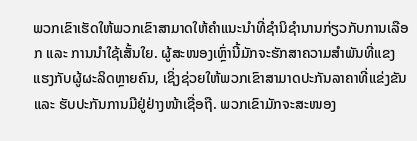ພວກເຂົາເຮັດໃຫ້ພວກເຂົາສາມາດໃຫ້ຄຳແນະນຳທີ່ຊໍານິຊໍານານກ່ຽວກັບການເລືອກ ແລະ ການນຳໃຊ້ເສັ້ນໃຍ. ຜູ້ສະໜອງເຫຼົ່ານີ້ມັກຈະຮັກສາຄວາມສຳພັນທີ່ແຂງແຮງກັບຜູ້ຜະລິດຫຼາຍຄົນ, ເຊິ່ງຊ່ວຍໃຫ້ພວກເຂົາສາມາດປະກັນລາຄາທີ່ແຂ່ງຂັນ ແລະ ຮັບປະກັນການມີຢູ່ຢ່າງໜ້າເຊື່ອຖື. ພວກເຂົາມັກຈະສະໜອງ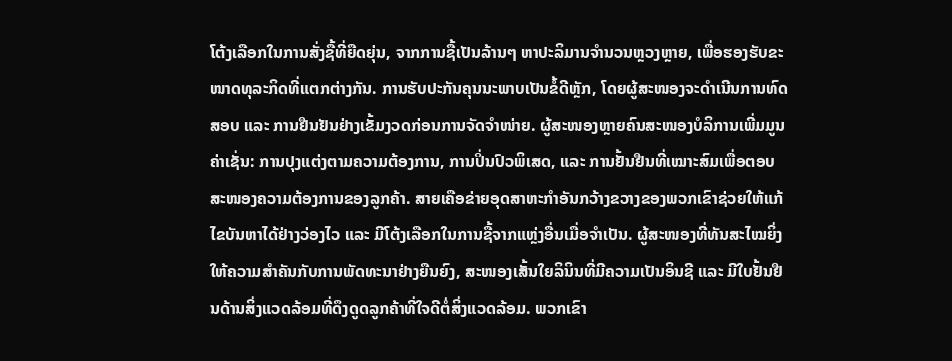ໂຕ້ງເລືອກໃນການສັ່ງຊື້ທີ່ຍືດຍຸ່ນ, ຈາກການຊື້ເປັນລ້ານໆ ຫາປະລິມານຈຳນວນຫຼວງຫຼາຍ, ເພື່ອຮອງຮັບຂະໜາດທຸລະກິດທີ່ແຕກຕ່າງກັນ. ການຮັບປະກັນຄຸນນະພາບເປັນຂໍ້ດີຫຼັກ, ໂດຍຜູ້ສະໜອງຈະດຳເນີນການທົດສອບ ແລະ ການຢືນຢັນຢ່າງເຂັ້ມງວດກ່ອນການຈັດຈຳໜ່າຍ. ຜູ້ສະໜອງຫຼາຍຄົນສະໜອງບໍລິການເພີ່ມມູນຄ່າເຊັ່ນ: ການປຸງແຕ່ງຕາມຄວາມຕ້ອງການ, ການປິ່ນປົວພິເສດ, ແລະ ການຢັ້ນຢືນທີ່ເໝາະສົມເພື່ອຕອບສະໜອງຄວາມຕ້ອງການຂອງລູກຄ້າ. ສາຍເຄືອຂ່າຍອຸດສາຫະກໍາອັນກວ້າງຂວາງຂອງພວກເຂົາຊ່ວຍໃຫ້ແກ້ໄຂບັນຫາໄດ້ຢ່າງວ່ອງໄວ ແລະ ມີໂຕ້ງເລືອກໃນການຊື້ຈາກແຫຼ່ງອື່ນເມື່ອຈຳເປັນ. ຜູ້ສະໜອງທີ່ທັນສະໄໝຍິ່ງໃຫ້ຄວາມສຳຄັນກັບການພັດທະນາຢ່າງຍືນຍົງ, ສະໜອງເສັ້ນໃຍລິນິນທີ່ມີຄວາມເປັນອິນຊີ ແລະ ມີໃບຢັ້ນຢືນດ້ານສິ່ງແວດລ້ອມທີ່ດຶງດູດລູກຄ້າທີ່ໃຈດີຕໍ່ສິ່ງແວດລ້ອມ. ພວກເຂົາ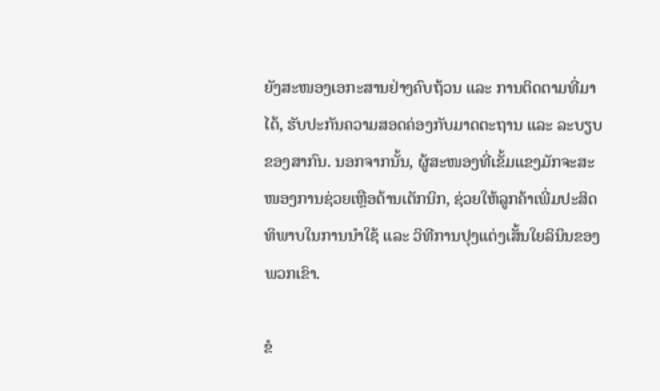ຍັງສະໜອງເອກະສານຢ່າງຄົບຖ້ວນ ແລະ ການຕິດຕາມທີ່ມາໄດ້, ຮັບປະກັນຄວາມສອດຄ່ອງກັບມາດຕະຖານ ແລະ ລະບຽບຂອງສາກົນ. ນອກຈາກນັ້ນ, ຜູ້ສະໜອງທີ່ເຂັ້ມແຂງມັກຈະສະໜອງການຊ່ວຍເຫຼືອດ້ານເຕັກນິກ, ຊ່ວຍໃຫ້ລູກຄ້າເພີ່ມປະສິດທິພາບໃນການນຳໃຊ້ ແລະ ວິທີການປຸງແຕ່ງເສັ້ນໃຍລິນິນຂອງພວກເຂົາ.

ຂໍ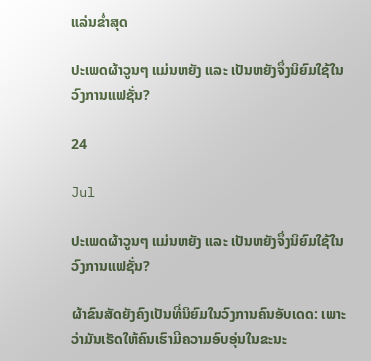ແລ່ນຂໍ່າສຸດ

ປະເພດຜ້າວູນໆ ແມ່ນຫຍັງ ແລະ ເປັນຫຍັງຈຶ່ງນິຍົມໃຊ້ໃນວົງການແຟຊັ່ນ?

24

Jul

ປະເພດຜ້າວູນໆ ແມ່ນຫຍັງ ແລະ ເປັນຫຍັງຈຶ່ງນິຍົມໃຊ້ໃນວົງການແຟຊັ່ນ?

ຜ້າຂົນສັດຍັງຄົງເປັນທີ່ນິຍົມໃນວົງການຄົນອັບເດດ: ເພາະວ່າມັນເຮັດໃຫ້ຄົນເຮົາມີຄວາມອົບອຸ່ນໃນຂະນະ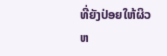ທີ່ຍັງປ່ອຍໃຫ້ຜິວຫ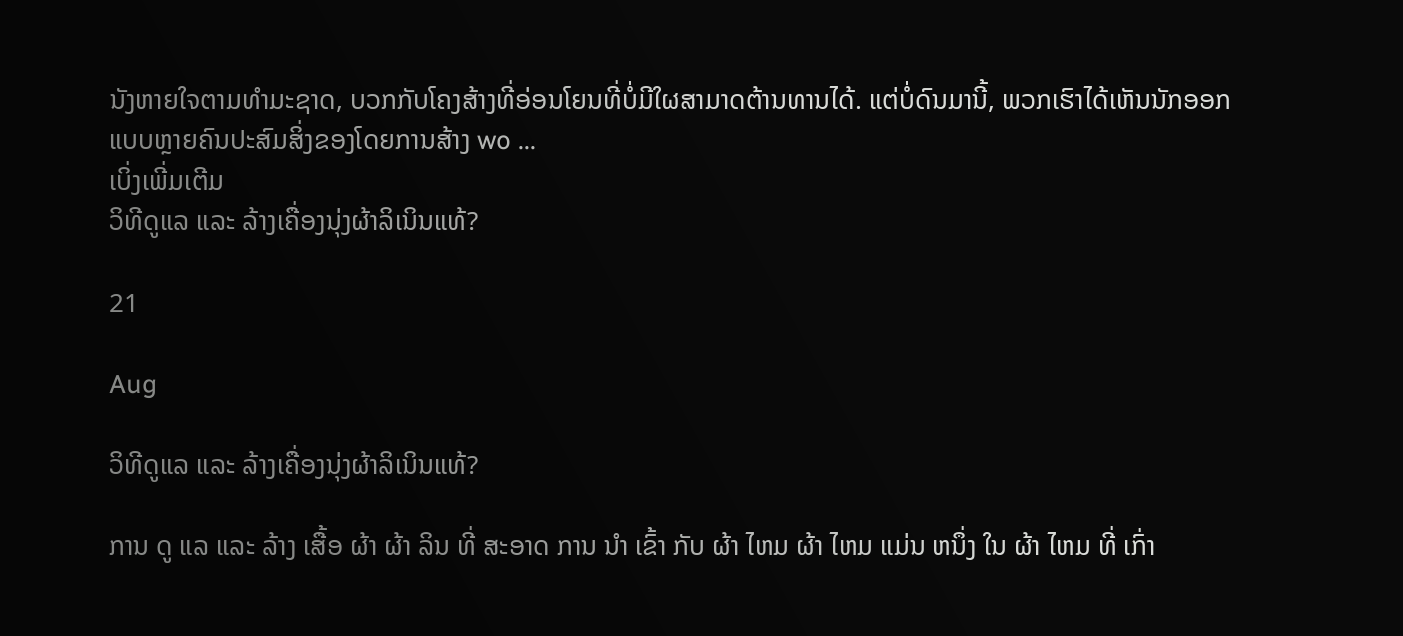ນັງຫາຍໃຈຕາມທໍາມະຊາດ, ບວກກັບໂຄງສ້າງທີ່ອ່ອນໂຍນທີ່ບໍ່ມີໃຜສາມາດຕ້ານທານໄດ້. ແຕ່ບໍ່ດົນມານີ້, ພວກເຮົາໄດ້ເຫັນນັກອອກແບບຫຼາຍຄົນປະສົມສິ່ງຂອງໂດຍການສ້າງ wo ...
ເບິ່ງເພີ່ມເຕີມ
ວິທີດູແລ ແລະ ລ້າງເຄື່ອງນຸ່ງຜ້າລິເນິນແທ້?

21

Aug

ວິທີດູແລ ແລະ ລ້າງເຄື່ອງນຸ່ງຜ້າລິເນິນແທ້?

ການ ດູ ແລ ແລະ ລ້າງ ເສື້ອ ຜ້າ ຜ້າ ລິນ ທີ່ ສະອາດ ການ ນໍາ ເຂົ້າ ກັບ ຜ້າ ໄຫມ ຜ້າ ໄຫມ ແມ່ນ ຫນຶ່ງ ໃນ ຜ້າ ໄຫມ ທີ່ ເກົ່າ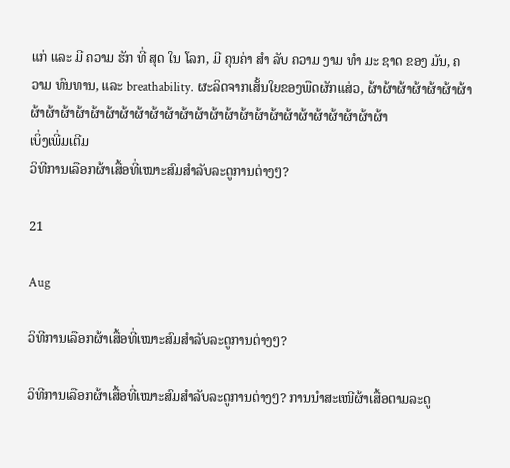ແກ່ ແລະ ມີ ຄວາມ ຮັກ ທີ່ ສຸດ ໃນ ໂລກ, ມີ ຄຸນຄ່າ ສໍາ ລັບ ຄວາມ ງາມ ທໍາ ມະ ຊາດ ຂອງ ມັນ, ຄວາມ ທົນທານ, ແລະ breathability. ຜະລິດຈາກເສັ້ນໃຍຂອງພືດຜັກແສ່ວ, ຜ້າຜ້າຜ້າຜ້າຜ້າຜ້າຜ້າຜ້າຜ້າຜ້າຜ້າຜ້າຜ້າຜ້າຜ້າຜ້າຜ້າຜ້າຜ້າຜ້າຜ້າຜ້າຜ້າຜ້າຜ້າຜ້າຜ້າຜ້າຜ້າຜ້າຜ້າ
ເບິ່ງເພີ່ມເຕີມ
ວິທີການເລືອກຜ້າເສື້ອທີ່ເໝາະສົມສຳລັບລະດູການຕ່າງໆ?

21

Aug

ວິທີການເລືອກຜ້າເສື້ອທີ່ເໝາະສົມສຳລັບລະດູການຕ່າງໆ?

ວິທີການເລືອກຜ້າເສື້ອທີ່ເໝາະສົມສຳລັບລະດູການຕ່າງໆ? ການນຳສະເໜີຜ້າເສື້ອຕາມລະດູ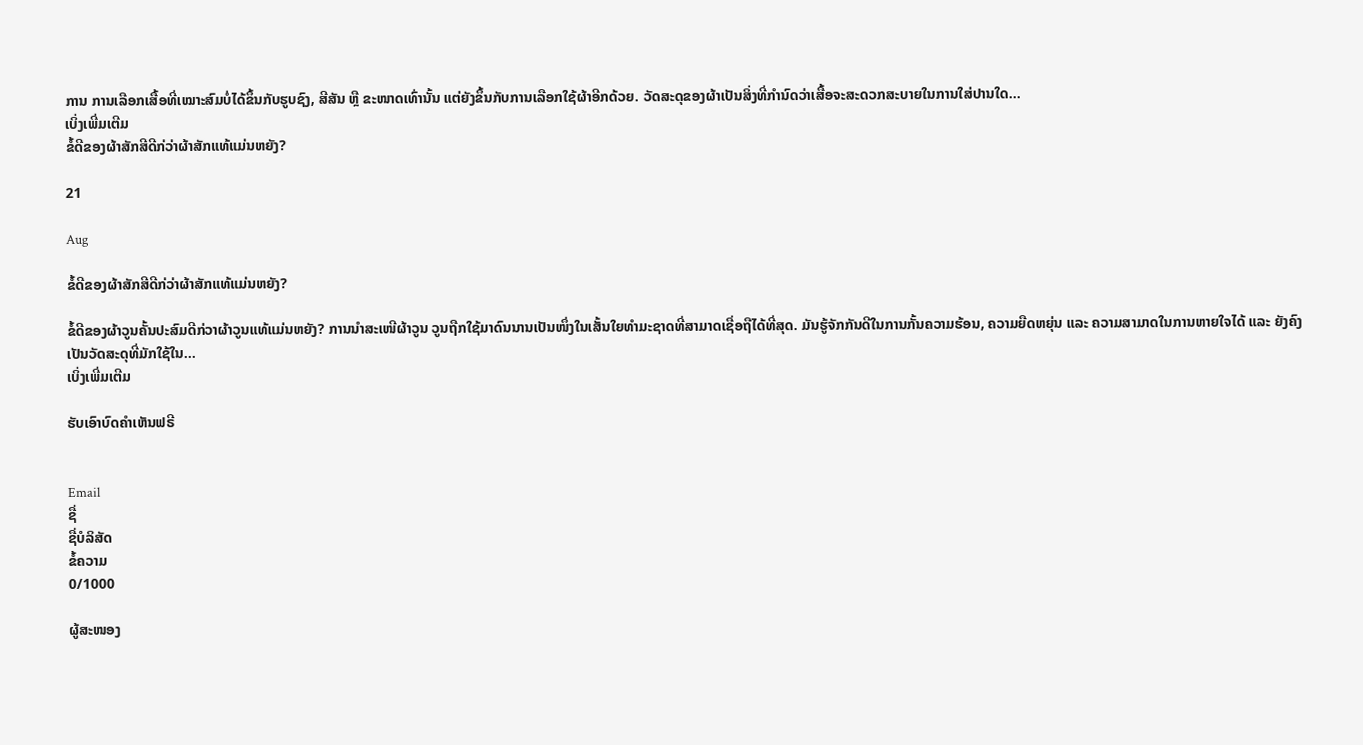ການ ການເລືອກເສື້ອທີ່ເໝາະສົມບໍ່ໄດ້ຂຶ້ນກັບຮູບຊົງ, ສີສັນ ຫຼື ຂະໜາດເທົ່ານັ້ນ ແຕ່ຍັງຂຶ້ນກັບການເລືອກໃຊ້ຜ້າອີກດ້ວຍ. ວັດສະດຸຂອງຜ້າເປັນສິ່ງທີ່ກຳນົດວ່າເສື້ອຈະສະດວກສະບາຍໃນການໃສ່ປານໃດ...
ເບິ່ງເພີ່ມເຕີມ
ຂໍ້ດີຂອງຜ້າສັກສີດີກ່ວ່າຜ້າສັກແທ້ແມ່ນຫຍັງ?

21

Aug

ຂໍ້ດີຂອງຜ້າສັກສີດີກ່ວ່າຜ້າສັກແທ້ແມ່ນຫຍັງ?

ຂໍ້ດີຂອງຜ້າວູນຄັ້ນປະສົມດີກ່ວາຜ້າວູນແທ້ແມ່ນຫຍັງ? ການນຳສະເໜີຜ້າວູນ ວູນຖືກໃຊ້ມາດົນນານເປັນໜຶ່ງໃນເສັ້ນໃຍທຳມະຊາດທີ່ສາມາດເຊື່ອຖືໄດ້ທີ່ສຸດ. ມັນຮູ້ຈັກກັນດີໃນການກັ້ນຄວາມຮ້ອນ, ຄວາມຍືດຫຍຸ່ນ ແລະ ຄວາມສາມາດໃນການຫາຍໃຈໄດ້ ແລະ ຍັງຄົງເປັນວັດສະດຸທີ່ມັກໃຊ້ໃນ...
ເບິ່ງເພີ່ມເຕີມ

ຮັບເອົາບົດຄຳເຫັນຟຣີ


Email
ຊື່
ຊື່ບໍລິສັດ
ຂໍ້ຄວາມ
0/1000

ຜູ້ສະໜອງ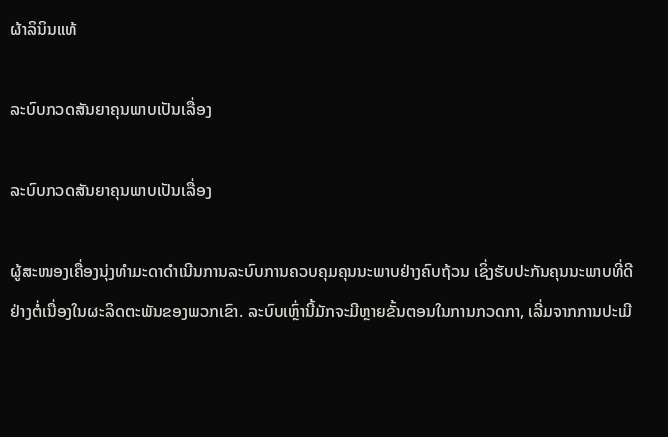ຜ້າລິນິນແທ້

ລະບົບກວດສັນຍາຄຸນພາບເປັນເລື່ອງ

ລະບົບກວດສັນຍາຄຸນພາບເປັນເລື່ອງ

ຜູ້ສະໜອງເຄື່ອງນຸ່ງທໍາມະດາດຳເນີນການລະບົບການຄວບຄຸມຄຸນນະພາບຢ່າງຄົບຖ້ວນ ເຊິ່ງຮັບປະກັນຄຸນນະພາບທີ່ດີຢ່າງຕໍ່ເນື່ອງໃນຜະລິດຕະພັນຂອງພວກເຂົາ. ລະບົບເຫຼົ່ານີ້ມັກຈະມີຫຼາຍຂັ້ນຕອນໃນການກວດກາ, ເລີ່ມຈາກການປະເມີ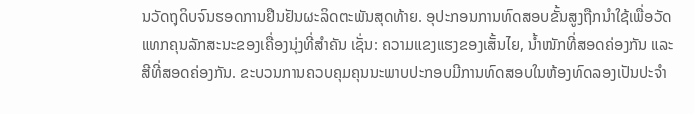ນວັດຖຸດິບຈົນຮອດການຢືນຢັນຜະລິດຕະພັນສຸດທ້າຍ. ອຸປະກອນການທົດສອບຂັ້ນສູງຖືກນຳໃຊ້ເພື່ອວັດແທກຄຸນລັກສະນະຂອງເຄື່ອງນຸ່ງທີ່ສຳຄັນ ເຊັ່ນ: ຄວາມແຂງແຮງຂອງເສັ້ນໄຍ, ນ້ຳໜັກທີ່ສອດຄ່ອງກັນ ແລະ ສີທີ່ສອດຄ່ອງກັນ. ຂະບວນການຄວບຄຸມຄຸນນະພາບປະກອບມີການທົດສອບໃນຫ້ອງທົດລອງເປັນປະຈຳ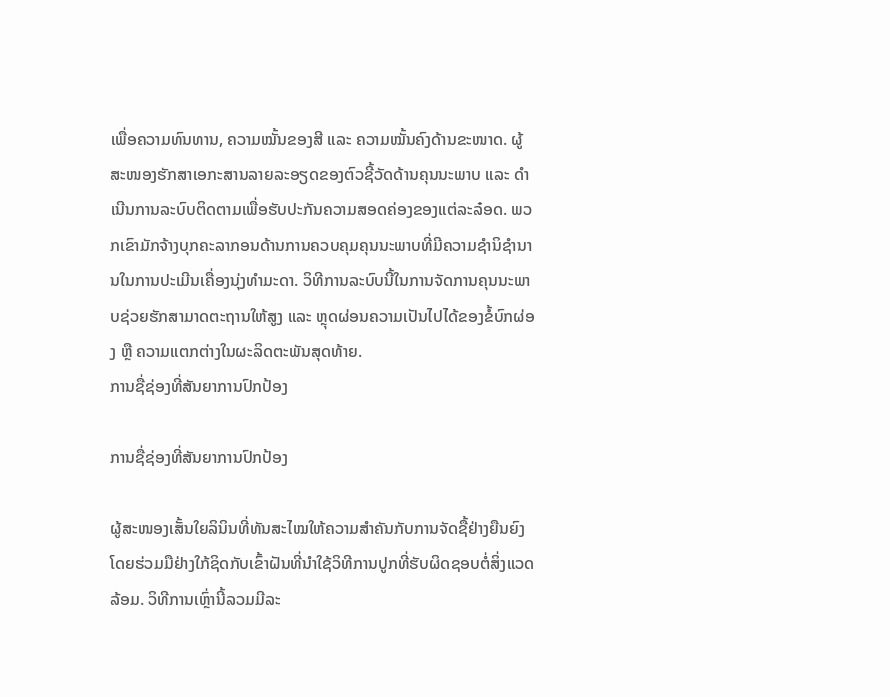ເພື່ອຄວາມທົນທານ, ຄວາມໝັ້ນຂອງສີ ແລະ ຄວາມໝັ້ນຄົງດ້ານຂະໜາດ. ຜູ້ສະໜອງຮັກສາເອກະສານລາຍລະອຽດຂອງຕົວຊີ້ວັດດ້ານຄຸນນະພາບ ແລະ ດຳເນີນການລະບົບຕິດຕາມເພື່ອຮັບປະກັນຄວາມສອດຄ່ອງຂອງແຕ່ລະລ໋ອດ. ພວກເຂົາມັກຈ້າງບຸກຄະລາກອນດ້ານການຄວບຄຸມຄຸນນະພາບທີ່ມີຄວາມຊຳນິຊຳນານໃນການປະເມີນເຄື່ອງນຸ່ງທໍາມະດາ. ວິທີການລະບົບນີ້ໃນການຈັດການຄຸນນະພາບຊ່ວຍຮັກສາມາດຕະຖານໃຫ້ສູງ ແລະ ຫຼຸດຜ່ອນຄວາມເປັນໄປໄດ້ຂອງຂໍ້ບົກຜ່ອງ ຫຼື ຄວາມແຕກຕ່າງໃນຜະລິດຕະພັນສຸດທ້າຍ.
ການຊື່ຊ່ອງທີ່ສັນຍາການປົກປ້ອງ

ການຊື່ຊ່ອງທີ່ສັນຍາການປົກປ້ອງ

ຜູ້ສະໜອງເສັ້ນໃຍລິນິນທີ່ທັນສະໄໝໃຫ້ຄວາມສຳຄັນກັບການຈັດຊື້ຢ່າງຍືນຍົງ ໂດຍຮ່ວມມືຢ່າງໃກ້ຊິດກັບເຂົ້າຝັນທີ່ນຳໃຊ້ວິທີການປູກທີ່ຮັບຜິດຊອບຕໍ່ສິ່ງແວດລ້ອມ. ວິທີການເຫຼົ່ານີ້ລວມມີລະ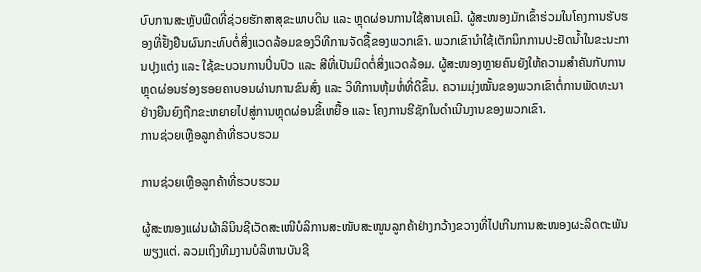ບົບການສະຫຼັບພືດທີ່ຊ່ວຍຮັກສາສຸຂະພາບດິນ ແລະ ຫຼຸດຜ່ອນການໃຊ້ສານເຄມີ. ຜູ້ສະໜອງມັກເຂົ້າຮ່ວມໃນໂຄງການຮັບຮອງທີ່ຢັ້ງຢືນຜົນກະທົບຕໍ່ສິ່ງແວດລ້ອມຂອງວິທີການຈັດຊື້ຂອງພວກເຂົາ. ພວກເຂົານຳໃຊ້ເຕັກນິກການປະຢັດນ້ຳໃນຂະນະການປຸງແຕ່ງ ແລະ ໃຊ້ຂະບວນການປິ່ນປົວ ແລະ ສີທີ່ເປັນມິດຕໍ່ສິ່ງແວດລ້ອມ. ຜູ້ສະໜອງຫຼາຍຄົນຍັງໃຫ້ຄວາມສຳຄັນກັບການຫຼຸດຜ່ອນຮ່ອງຮອຍຄາບອນຜ່ານການຂົນສົ່ງ ແລະ ວິທີການຫຸ້ມຫໍ່ທີ່ດີຂຶ້ນ. ຄວາມມຸ່ງໝັ້ນຂອງພວກເຂົາຕໍ່ການພັດທະນາຢ່າງຍືນຍົງຖືກຂະຫຍາຍໄປສູ່ການຫຼຸດຜ່ອນຂີ້ເຫຍື້ອ ແລະ ໂຄງການຮີຊັກໃນດໍາເນີນງານຂອງພວກເຂົາ.
ການຊ່ວຍເຫຼືອລູກຄ້າທີ່ຮວບຮວມ

ການຊ່ວຍເຫຼືອລູກຄ້າທີ່ຮວບຮວມ

ຜູ້ສະໜອງແຜ່ນຜ້າລິນິນຊີເວັດສະເໜີບໍລິການສະໜັບສະໜູນລູກຄ້າຢ່າງກວ້າງຂວາງທີ່ໄປເກີນການສະໜອງຜະລິດຕະພັນພຽງແຕ່. ລວມເຖິງທີມງານບໍລິຫານບັນຊີ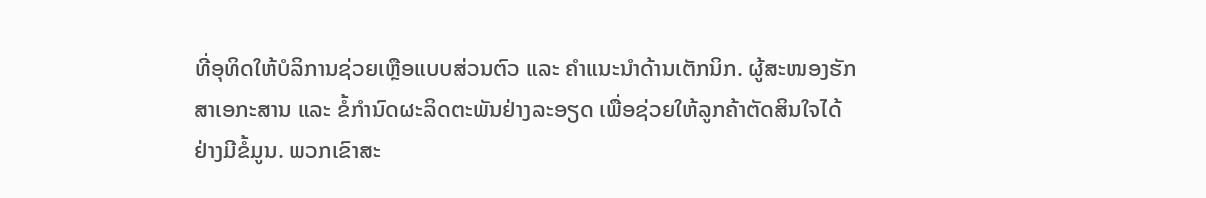ທີ່ອຸທິດໃຫ້ບໍລິການຊ່ວຍເຫຼືອແບບສ່ວນຕົວ ແລະ ຄຳແນະນຳດ້ານເຕັກນິກ. ຜູ້ສະໜອງຮັກສາເອກະສານ ແລະ ຂໍ້ກຳນົດຜະລິດຕະພັນຢ່າງລະອຽດ ເພື່ອຊ່ວຍໃຫ້ລູກຄ້າຕັດສິນໃຈໄດ້ຢ່າງມີຂໍ້ມູນ. ພວກເຂົາສະ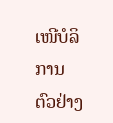ເໜີບໍລິການຕົວຢ່າງ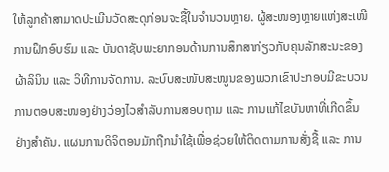ໃຫ້ລູກຄ້າສາມາດປະເມີນວັດສະດຸກ່ອນຈະຊື້ໃນຈຳນວນຫຼາຍ. ຜູ້ສະໜອງຫຼາຍແຫ່ງສະເໜີການຝຶກອົບຮົມ ແລະ ບັນດາຊັບພະຍາກອນດ້ານການສຶກສາກ່ຽວກັບຄຸນລັກສະນະຂອງຜ້າລິນິນ ແລະ ວິທີການຈັດການ. ລະບົບສະໜັບສະໜູນຂອງພວກເຂົາປະກອບມີຂະບວນການຕອບສະໜອງຢ່າງວ່ອງໄວສຳລັບການສອບຖາມ ແລະ ການແກ້ໄຂບັນຫາທີ່ເກີດຂຶ້ນຢ່າງສຳຄັນ. ແຜນການດິຈິຕອນມັກຖືກນຳໃຊ້ເພື່ອຊ່ວຍໃຫ້ຕິດຕາມການສັ່ງຊື້ ແລະ ການ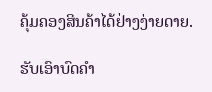ຄຸ້ມຄອງສິນຄ້າໄດ້ຢ່າງງ່າຍດາຍ.

ຮັບເອົາບົດຄຳ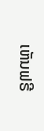ເຫັນຟຣີ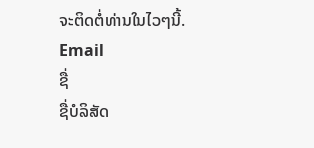ຈະຕິດຕໍ່ທ່ານໃນໄວໆນີ້.
Email
ຊື່
ຊື່ບໍລິສັດ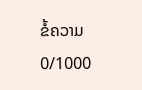ຂໍ້ຄວາມ
0/1000